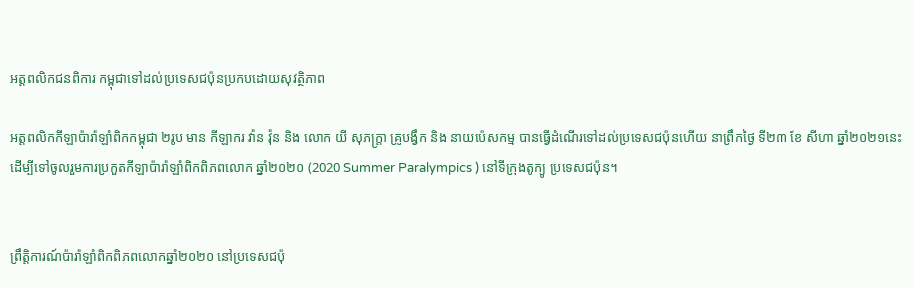អត្តពលិកជនពិការ កម្ពុជាទៅដល់ប្រទេសជប៉ុនប្រកបដោយសុវត្ថិភាព

អត្តពលិកកីឡាប៉ារ៉ាឡាំពិកកម្ពុជា ២រូប មាន កីឡាករ វ៉ាន វ៉ុន និង លោក យី សុភក្រ្តា គ្រូបង្វឹក និង នាយប៉េសកម្ម បានធ្វើដំណើរទៅដល់ប្រទេសជប៉ុនហើយ នាព្រឹកថ្ងៃ ទី២៣ ខែ សីហា ឆ្នាំ២០២១នេះ ដើម្បីទៅចូលរួមការប្រកួតកីឡាប៉ារ៉ាឡាំពិកពិភពលោក ឆ្នាំ២០២០ (2020 Summer Paralympics ) នៅទីក្រុងតូក្យូ ប្រទេសជប៉ុន។


ព្រឹត្តិការណ៍ប៉ារ៉ាឡាំពិកពិភពលោកឆ្នាំ២០២០ នៅប្រទេសជប៉ុ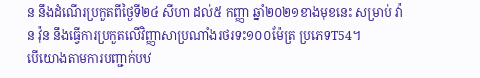ន នឹងដំណើរប្រកួតពីថ្ងៃទី២៤ សីហា ដល់៥ កញ្ញា ឆ្នាំ២០២១ខាងមុខនេះ សម្រាប់ វ៉ាន វ៉ុន នឹងធ្វើការប្រកួតលើវិញ្ញាសាប្រណាំងរថរទះ១០០ម៉ែត្រ ប្រភេទT54។
បើយោងតាមការបញ្ជាក់បឋ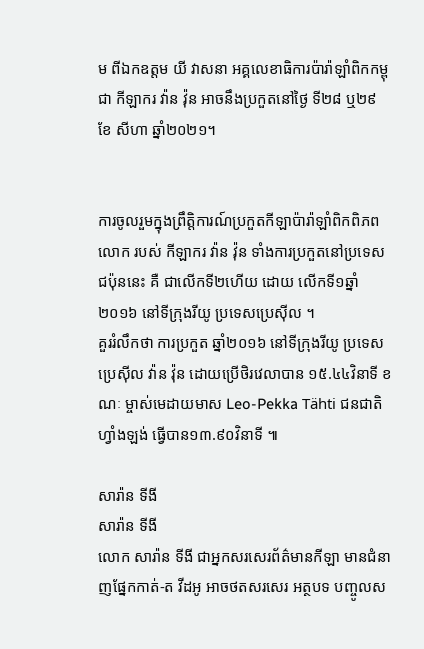ម ពីឯកឧត្តម យី វាសនា អគ្គលេខាធិការប៉ារ៉ាឡាំពិកកម្ពុជា កីឡាករ វ៉ាន វ៉ុន អាចនឹងប្រកួតនៅថ្ងៃ ទី២៨ ឬ២៩ ខែ សីហា ឆ្នាំ២០២១។


ការចូលរួមក្នុងព្រឹត្តិការណ៍ប្រកួតកីឡាប៉ារ៉ាឡាំពិកពិភពលោក របស់ កីឡាករ វ៉ាន វ៉ុន ទាំងការប្រកួតនៅប្រទេសជប៉ុននេះ គឺ ជាលើកទី២ហើយ ដោយ លើកទី១ឆ្នាំ២០១៦ នៅទីក្រុងរីយូ ប្រទេសប្រេស៊ីល ។
គួររំលឹកថា ការប្រកួត ឆ្នាំ២០១៦ នៅទីក្រុងរីយូ ប្រទេសប្រេស៊ីល វ៉ាន វ៉ុន ដោយប្រើថិរវេលាបាន ១៥.៤៤វិនាទី ខណៈ ម្ចាស់មេដាយមាស Leo-Pekka Tähti ជនជាតិហ្វាំងឡង់ ធ្វើបាន១៣.៩០វិនាទី ៕

សារ៉ាន ទីងី
សារ៉ាន ទីងី
លោក សារ៉ាន ទីងី ជាអ្នកសរសេរព័ត៌មានកីឡា មានជំនាញផ្នែកកាត់-ត វីដអូ អាចថតសរសេរ អត្ថបទ បញ្ចូលស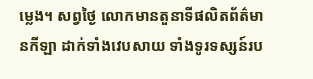ម្លេង។ សព្វថ្ងៃ លោកមានតួនាទីផលិតព័ត៌មានកីឡា ដាក់ទាំងវេបសាយ ទាំងទូរទស្សន៍រប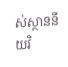ស់ស្ថាននីយវិ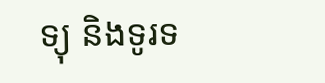ទ្យុ និងទូរទ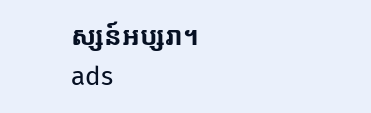ស្សន៍អប្សរា។
ads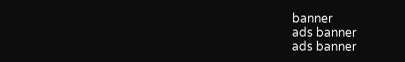banner
ads banner
ads banner